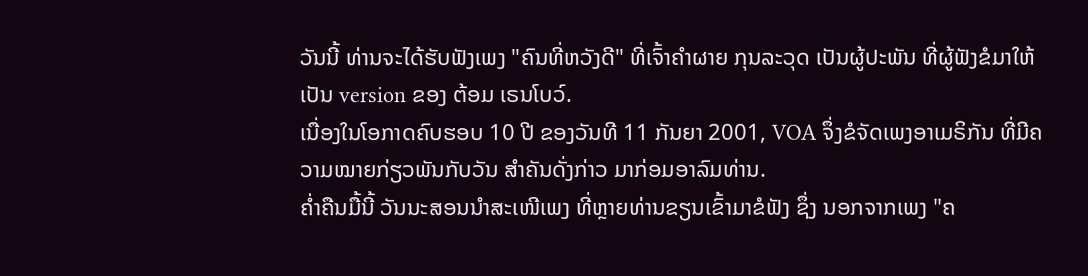ວັນນີ້ ທ່ານຈະໄດ້ຮັບຟັງເພງ "ຄົນທີ່ຫວັງດີ" ທີ່ເຈົ້າຄໍາຜາຍ ກຸນລະວຸດ ເປັນຜູ້ປະພັນ ທີ່ຜູ້ຟັງຂໍມາໃຫ້ເປັນ version ຂອງ ຕ້ອມ ເຣນໂບວ໌.
ເນື່ອງໃນໂອກາດຄົບຮອບ 10 ປີ ຂອງວັນທີ 11 ກັນຍາ 2001, VOA ຈຶ່ງຂໍຈັດເພງອາເມຣິກັນ ທີ່ມີຄວາມໝາຍກ່ຽວພັນກັບວັນ ສໍາຄັນດັ່ງກ່າວ ມາກ່ອມອາລົມທ່ານ.
ຄໍ່າຄືນມື້ນີ້ ວັນນະສອນນໍາສະເໜີເພງ ທີ່ຫຼາຍທ່ານຂຽນເຂົ້າມາຂໍຟັງ ຊຶ່ງ ນອກຈາກເພງ "ຄ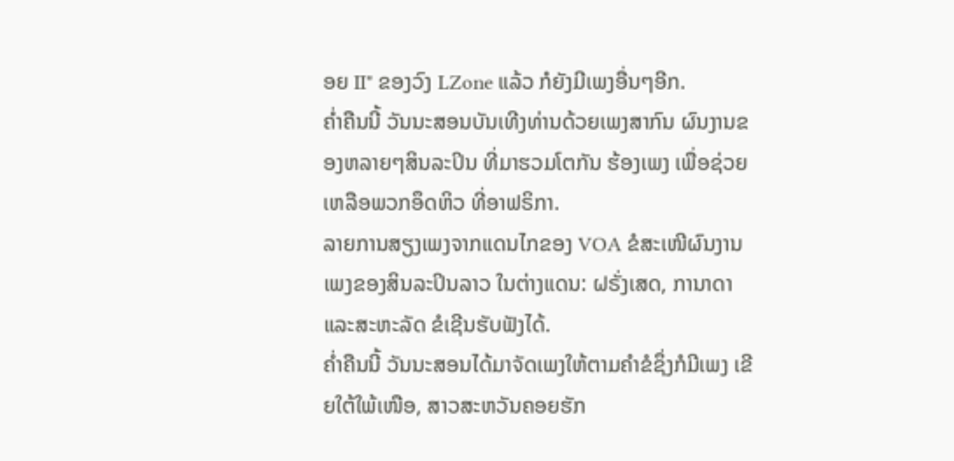ອຍ II" ຂອງວົງ LZone ແລ້ວ ກໍຍັງມີເພງອື່ນໆອີກ.
ຄໍ່າຄືນນີ້ ວັນນະສອນບັນເທີງທ່ານດ້ວຍເພງສາກົນ ຜົນງານຂອງຫລາຍໆສິນລະປິນ ທີ່ມາຮວມໂຕກັນ ຮ້ອງເພງ ເພື່ອຊ່ວຍເຫລືອພວກອຶດຫິວ ທີ່ອາຟຣິກາ.
ລາຍການສຽງເພງຈາກແດນໄກຂອງ VOA ຂໍສະເໜີຜົນງານເພງຂອງສິນລະປິນລາວ ໃນຕ່າງແດນ: ຝຣັ່ງເສດ, ການາດາແລະສະຫະລັດ ຂໍເຊີນຮັບຟັງໄດ້.
ຄໍ່າຄືນນີ້ ວັນນະສອນໄດ້ມາຈັດເພງໃຫ້ຕາມຄໍາຂໍຊຶ່ງກໍມີເພງ ເຂີຍໃຕ້ໃພ້ເໜືອ, ສາວສະຫວັນຄອຍຮັກ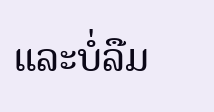ແລະບໍ່ລືມ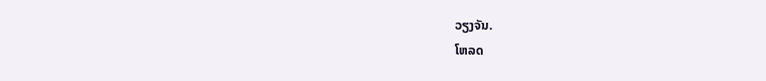ວຽງຈັນ.
ໂຫລດ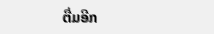ຕື່ມອີກ